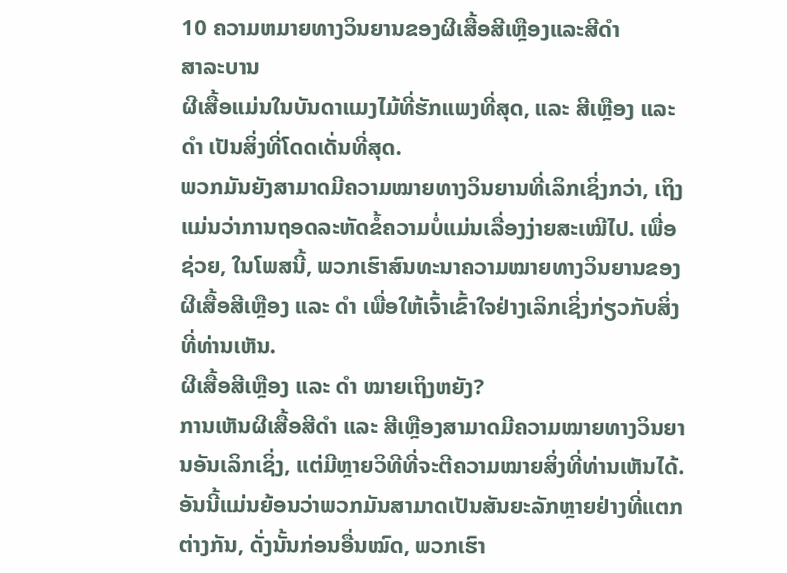10 ຄວາມຫມາຍທາງວິນຍານຂອງຜີເສື້ອສີເຫຼືອງແລະສີດໍາ
ສາລະບານ
ຜີເສື້ອແມ່ນໃນບັນດາແມງໄມ້ທີ່ຮັກແພງທີ່ສຸດ, ແລະ ສີເຫຼືອງ ແລະ ດຳ ເປັນສິ່ງທີ່ໂດດເດັ່ນທີ່ສຸດ.
ພວກມັນຍັງສາມາດມີຄວາມໝາຍທາງວິນຍານທີ່ເລິກເຊິ່ງກວ່າ, ເຖິງແມ່ນວ່າການຖອດລະຫັດຂໍ້ຄວາມບໍ່ແມ່ນເລື່ອງງ່າຍສະເໝີໄປ. ເພື່ອຊ່ວຍ, ໃນໂພສນີ້, ພວກເຮົາສົນທະນາຄວາມໝາຍທາງວິນຍານຂອງຜີເສື້ອສີເຫຼືອງ ແລະ ດຳ ເພື່ອໃຫ້ເຈົ້າເຂົ້າໃຈຢ່າງເລິກເຊິ່ງກ່ຽວກັບສິ່ງທີ່ທ່ານເຫັນ.
ຜີເສື້ອສີເຫຼືອງ ແລະ ດຳ ໝາຍເຖິງຫຍັງ?
ການເຫັນຜີເສື້ອສີດຳ ແລະ ສີເຫຼືອງສາມາດມີຄວາມໝາຍທາງວິນຍານອັນເລິກເຊິ່ງ, ແຕ່ມີຫຼາຍວິທີທີ່ຈະຕີຄວາມໝາຍສິ່ງທີ່ທ່ານເຫັນໄດ້.
ອັນນີ້ແມ່ນຍ້ອນວ່າພວກມັນສາມາດເປັນສັນຍະລັກຫຼາຍຢ່າງທີ່ແຕກຕ່າງກັນ, ດັ່ງນັ້ນກ່ອນອື່ນໝົດ, ພວກເຮົາ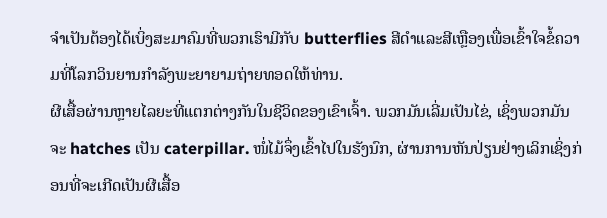ຈໍາເປັນຕ້ອງໄດ້ເບິ່ງສະມາຄົມທີ່ພວກເຮົາມີກັບ butterflies ສີດໍາແລະສີເຫຼືອງເພື່ອເຂົ້າໃຈຂໍ້ຄວາມທີ່ໂລກວິນຍານກໍາລັງພະຍາຍາມຖ່າຍທອດໃຫ້ທ່ານ.
ຜີເສື້ອຜ່ານຫຼາຍໄລຍະທີ່ແຕກຕ່າງກັນໃນຊີວິດຂອງເຂົາເຈົ້າ. ພວກມັນເລີ່ມເປັນໄຂ່, ເຊິ່ງພວກມັນຈະ hatches ເປັນ caterpillar. ໜໍ່ໄມ້ຈຶ່ງເຂົ້າໄປໃນຮັງນົກ, ຜ່ານການຫັນປ່ຽນຢ່າງເລິກເຊິ່ງກ່ອນທີ່ຈະເກີດເປັນຜີເສື້ອ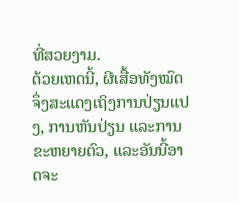ທີ່ສວຍງາມ.
ດ້ວຍເຫດນີ້, ຜີເສື້ອທັງໝົດຈຶ່ງສະແດງເຖິງການປ່ຽນແປງ, ການຫັນປ່ຽນ ແລະການຂະຫຍາຍຕົວ, ແລະອັນນີ້ອາດຈະ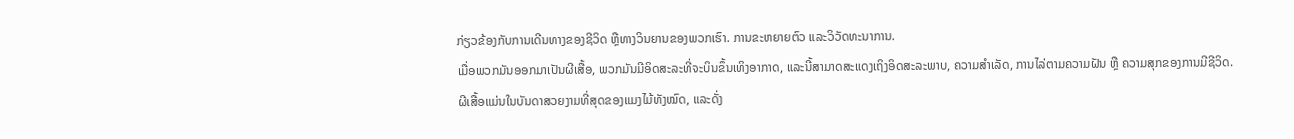ກ່ຽວຂ້ອງກັບການເດີນທາງຂອງຊີວິດ ຫຼືທາງວິນຍານຂອງພວກເຮົາ. ການຂະຫຍາຍຕົວ ແລະວິວັດທະນາການ.
ເມື່ອພວກມັນອອກມາເປັນຜີເສື້ອ, ພວກມັນມີອິດສະລະທີ່ຈະບິນຂຶ້ນເທິງອາກາດ, ແລະນີ້ສາມາດສະແດງເຖິງອິດສະລະພາບ, ຄວາມສຳເລັດ, ການໄລ່ຕາມຄວາມຝັນ ຫຼື ຄວາມສຸກຂອງການມີຊີວິດ.
ຜີເສື້ອແມ່ນໃນບັນດາສວຍງາມທີ່ສຸດຂອງແມງໄມ້ທັງໝົດ, ແລະດັ່ງ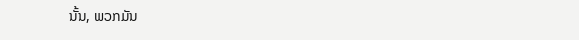ນັ້ນ, ພວກມັນ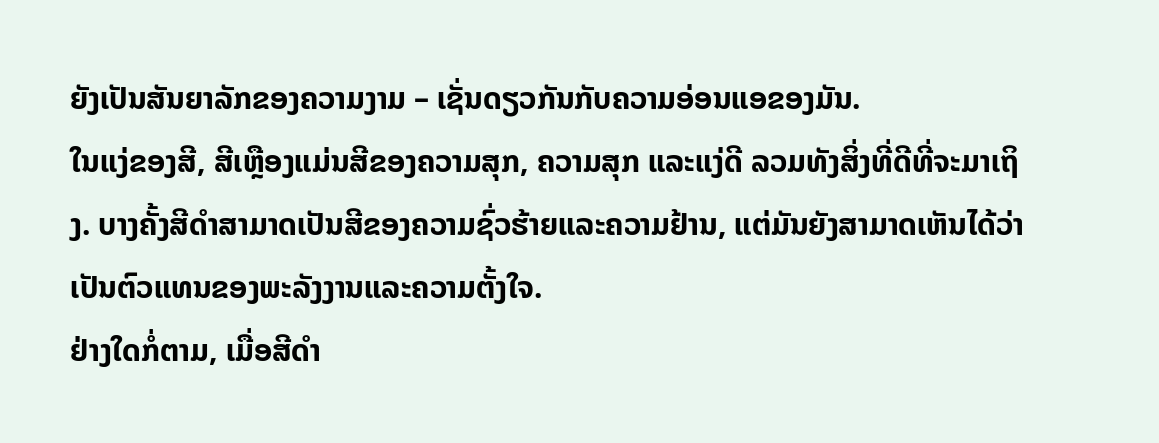ຍັງເປັນສັນຍາລັກຂອງຄວາມງາມ – ເຊັ່ນດຽວກັນກັບຄວາມອ່ອນແອຂອງມັນ.
ໃນແງ່ຂອງສີ, ສີເຫຼືອງແມ່ນສີຂອງຄວາມສຸກ, ຄວາມສຸກ ແລະແງ່ດີ ລວມທັງສິ່ງທີ່ດີທີ່ຈະມາເຖິງ. ບາງຄັ້ງສີດໍາສາມາດເປັນສີຂອງຄວາມຊົ່ວຮ້າຍແລະຄວາມຢ້ານ, ແຕ່ມັນຍັງສາມາດເຫັນໄດ້ວ່າເປັນຕົວແທນຂອງພະລັງງານແລະຄວາມຕັ້ງໃຈ.
ຢ່າງໃດກໍ່ຕາມ, ເມື່ອສີດໍາ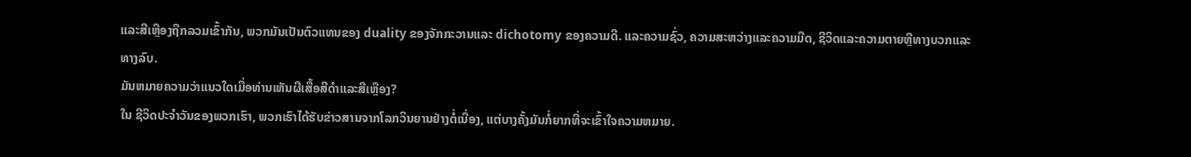ແລະສີເຫຼືອງຖືກລວມເຂົ້າກັນ, ພວກມັນເປັນຕົວແທນຂອງ duality ຂອງຈັກກະວານແລະ dichotomy ຂອງຄວາມດີ. ແລະຄວາມຊົ່ວ, ຄວາມສະຫວ່າງແລະຄວາມມືດ, ຊີວິດແລະຄວາມຕາຍຫຼືທາງບວກແລະທາງລົບ.
ມັນຫມາຍຄວາມວ່າແນວໃດເມື່ອທ່ານເຫັນຜີເສື້ອສີດໍາແລະສີເຫຼືອງ?
ໃນ ຊີວິດປະຈໍາວັນຂອງພວກເຮົາ, ພວກເຮົາໄດ້ຮັບຂ່າວສານຈາກໂລກວິນຍານຢ່າງຕໍ່ເນື່ອງ, ແຕ່ບາງຄັ້ງມັນກໍ່ຍາກທີ່ຈະເຂົ້າໃຈຄວາມຫມາຍ.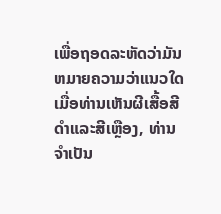ເພື່ອຖອດລະຫັດວ່າມັນຫມາຍຄວາມວ່າແນວໃດເມື່ອທ່ານເຫັນຜີເສື້ອສີດໍາແລະສີເຫຼືອງ, ທ່ານຈໍາເປັນ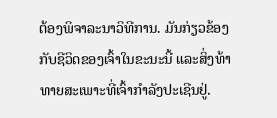ຕ້ອງພິຈາລະນາວິທີການ. ມັນກ່ຽວຂ້ອງກັບຊີວິດຂອງເຈົ້າໃນຂະນະນີ້ ແລະສິ່ງທ້າທາຍສະເພາະທີ່ເຈົ້າກຳລັງປະເຊີນຢູ່.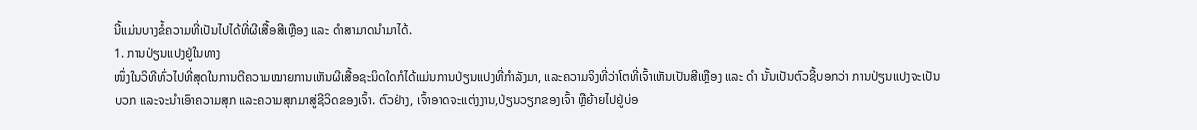ນີ້ແມ່ນບາງຂໍ້ຄວາມທີ່ເປັນໄປໄດ້ທີ່ຜີເສື້ອສີເຫຼືອງ ແລະ ດຳສາມາດນຳມາໄດ້.
1. ການປ່ຽນແປງຢູ່ໃນທາງ
ໜຶ່ງໃນວິທີທົ່ວໄປທີ່ສຸດໃນການຕີຄວາມໝາຍການເຫັນຜີເສື້ອຊະນິດໃດກໍໄດ້ແມ່ນການປ່ຽນແປງທີ່ກຳລັງມາ, ແລະຄວາມຈິງທີ່ວ່າໂຕທີ່ເຈົ້າເຫັນເປັນສີເຫຼືອງ ແລະ ດຳ ນັ້ນເປັນຕົວຊີ້ບອກວ່າ ການປ່ຽນແປງຈະເປັນບວກ ແລະຈະນໍາເອົາຄວາມສຸກ ແລະຄວາມສຸກມາສູ່ຊີວິດຂອງເຈົ້າ. ຕົວຢ່າງ, ເຈົ້າອາດຈະແຕ່ງງານ,ປ່ຽນວຽກຂອງເຈົ້າ ຫຼືຍ້າຍໄປຢູ່ບ່ອ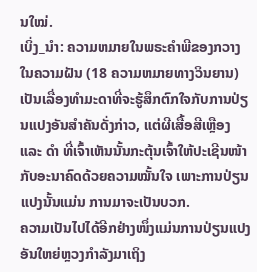ນໃໝ່.
ເບິ່ງ_ນຳ: ຄວາມຫມາຍໃນພຣະຄໍາພີຂອງກວາງໃນຄວາມຝັນ (18 ຄວາມຫມາຍທາງວິນຍານ)ເປັນເລື່ອງທຳມະດາທີ່ຈະຮູ້ສຶກຕົກໃຈກັບການປ່ຽນແປງອັນສຳຄັນດັ່ງກ່າວ, ແຕ່ຜີເສື້ອສີເຫຼືອງ ແລະ ດຳ ທີ່ເຈົ້າເຫັນນັ້ນກະຕຸ້ນເຈົ້າໃຫ້ປະເຊີນໜ້າກັບອະນາຄົດດ້ວຍຄວາມໝັ້ນໃຈ ເພາະການປ່ຽນແປງນັ້ນແມ່ນ ການມາຈະເປັນບວກ.
ຄວາມເປັນໄປໄດ້ອີກຢ່າງໜຶ່ງແມ່ນການປ່ຽນແປງອັນໃຫຍ່ຫຼວງກຳລັງມາເຖິງ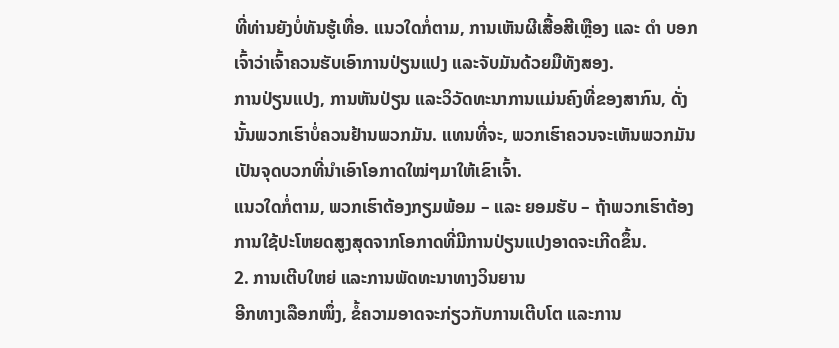ທີ່ທ່ານຍັງບໍ່ທັນຮູ້ເທື່ອ. ແນວໃດກໍ່ຕາມ, ການເຫັນຜີເສື້ອສີເຫຼືອງ ແລະ ດຳ ບອກເຈົ້າວ່າເຈົ້າຄວນຮັບເອົາການປ່ຽນແປງ ແລະຈັບມັນດ້ວຍມືທັງສອງ.
ການປ່ຽນແປງ, ການຫັນປ່ຽນ ແລະວິວັດທະນາການແມ່ນຄົງທີ່ຂອງສາກົນ, ດັ່ງນັ້ນພວກເຮົາບໍ່ຄວນຢ້ານພວກມັນ. ແທນທີ່ຈະ, ພວກເຮົາຄວນຈະເຫັນພວກມັນເປັນຈຸດບວກທີ່ນໍາເອົາໂອກາດໃໝ່ໆມາໃຫ້ເຂົາເຈົ້າ.
ແນວໃດກໍ່ຕາມ, ພວກເຮົາຕ້ອງກຽມພ້ອມ – ແລະ ຍອມຮັບ – ຖ້າພວກເຮົາຕ້ອງການໃຊ້ປະໂຫຍດສູງສຸດຈາກໂອກາດທີ່ມີການປ່ຽນແປງອາດຈະເກີດຂຶ້ນ.
2. ການເຕີບໃຫຍ່ ແລະການພັດທະນາທາງວິນຍານ
ອີກທາງເລືອກໜຶ່ງ, ຂໍ້ຄວາມອາດຈະກ່ຽວກັບການເຕີບໂຕ ແລະການ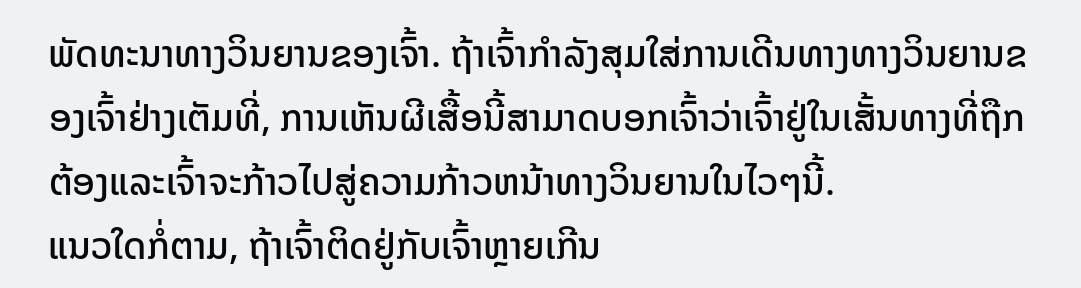ພັດທະນາທາງວິນຍານຂອງເຈົ້າ. ຖ້າເຈົ້າກໍາລັງສຸມໃສ່ການເດີນທາງທາງວິນຍານຂອງເຈົ້າຢ່າງເຕັມທີ່, ການເຫັນຜີເສື້ອນີ້ສາມາດບອກເຈົ້າວ່າເຈົ້າຢູ່ໃນເສັ້ນທາງທີ່ຖືກຕ້ອງແລະເຈົ້າຈະກ້າວໄປສູ່ຄວາມກ້າວຫນ້າທາງວິນຍານໃນໄວໆນີ້.
ແນວໃດກໍ່ຕາມ, ຖ້າເຈົ້າຕິດຢູ່ກັບເຈົ້າຫຼາຍເກີນ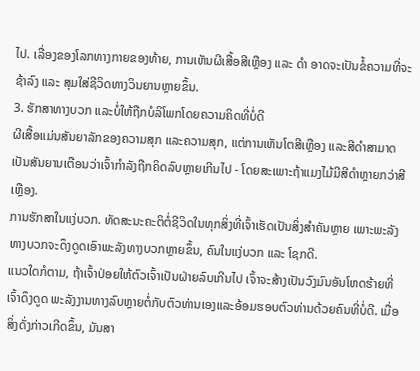ໄປ. ເລື່ອງຂອງໂລກທາງກາຍຂອງທ້າຍ, ການເຫັນຜີເສື້ອສີເຫຼືອງ ແລະ ດຳ ອາດຈະເປັນຂໍ້ຄວາມທີ່ຈະຊ້າລົງ ແລະ ສຸມໃສ່ຊີວິດທາງວິນຍານຫຼາຍຂຶ້ນ.
3. ຮັກສາທາງບວກ ແລະບໍ່ໃຫ້ຖືກບໍລິໂພກໂດຍຄວາມຄິດທີ່ບໍ່ດີ
ຜີເສື້ອແມ່ນສັນຍາລັກຂອງຄວາມສຸກ ແລະຄວາມສຸກ, ແຕ່ການເຫັນໂຕສີເຫຼືອງ ແລະສີດຳສາມາດເປັນສັນຍານເຕືອນວ່າເຈົ້າກຳລັງຖືກຄິດລົບຫຼາຍເກີນໄປ - ໂດຍສະເພາະຖ້າແມງໄມ້ມີສີດຳຫຼາຍກວ່າສີເຫຼືອງ.
ການຮັກສາໃນແງ່ບວກ. ທັດສະນະຄະຕິຕໍ່ຊີວິດໃນທຸກສິ່ງທີ່ເຈົ້າເຮັດເປັນສິ່ງສຳຄັນຫຼາຍ ເພາະພະລັງທາງບວກຈະດຶງດູດເອົາພະລັງທາງບວກຫຼາຍຂຶ້ນ, ຄົນໃນແງ່ບວກ ແລະ ໂຊກດີ.
ແນວໃດກໍຕາມ, ຖ້າເຈົ້າປ່ອຍໃຫ້ຕົວເຈົ້າເປັນຝ່າຍລົບເກີນໄປ ເຈົ້າຈະສ້າງເປັນວົງມົນອັນໂຫດຮ້າຍທີ່ເຈົ້າດຶງດູດ ພະລັງງານທາງລົບຫຼາຍຕໍ່ກັບຕົວທ່ານເອງແລະອ້ອມຮອບຕົວທ່ານດ້ວຍຄົນທີ່ບໍ່ດີ. ເມື່ອສິ່ງດັ່ງກ່າວເກີດຂຶ້ນ, ມັນສາ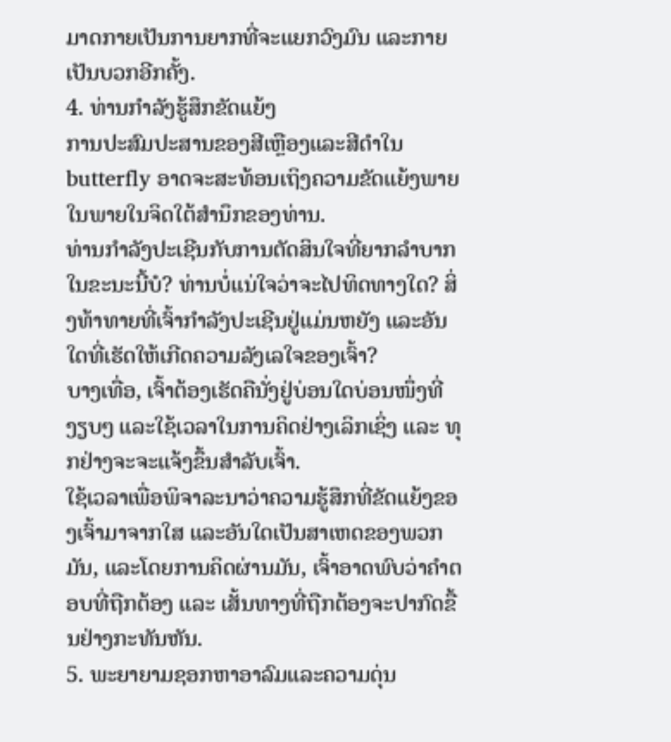ມາດກາຍເປັນການຍາກທີ່ຈະແຍກວົງມົນ ແລະກາຍເປັນບວກອີກຄັ້ງ.
4. ທ່ານກໍາລັງຮູ້ສຶກຂັດແຍ້ງ
ການປະສົມປະສານຂອງສີເຫຼືອງແລະສີດໍາໃນ butterfly ອາດຈະສະທ້ອນເຖິງຄວາມຂັດແຍ້ງພາຍໃນພາຍໃນຈິດໃຕ້ສໍານຶກຂອງທ່ານ.
ທ່ານກໍາລັງປະເຊີນກັບການຕັດສິນໃຈທີ່ຍາກລໍາບາກໃນຂະນະນີ້ບໍ? ທ່ານບໍ່ແນ່ໃຈວ່າຈະໄປທິດທາງໃດ? ສິ່ງທ້າທາຍທີ່ເຈົ້າກຳລັງປະເຊີນຢູ່ແມ່ນຫຍັງ ແລະອັນໃດທີ່ເຮັດໃຫ້ເກີດຄວາມລັງເລໃຈຂອງເຈົ້າ?
ບາງເທື່ອ, ເຈົ້າຕ້ອງເຮັດຄືນັ່ງຢູ່ບ່ອນໃດບ່ອນໜຶ່ງທີ່ງຽບໆ ແລະໃຊ້ເວລາໃນການຄິດຢ່າງເລິກເຊິ່ງ ແລະ ທຸກຢ່າງຈະຈະແຈ້ງຂຶ້ນສຳລັບເຈົ້າ.
ໃຊ້ເວລາເພື່ອພິຈາລະນາວ່າຄວາມຮູ້ສຶກທີ່ຂັດແຍ້ງຂອງເຈົ້າມາຈາກໃສ ແລະອັນໃດເປັນສາເຫດຂອງພວກມັນ, ແລະໂດຍການຄິດຜ່ານມັນ, ເຈົ້າອາດພົບວ່າຄຳຕອບທີ່ຖືກຕ້ອງ ແລະ ເສັ້ນທາງທີ່ຖືກຕ້ອງຈະປາກົດຂື້ນຢ່າງກະທັນຫັນ.
5. ພະຍາຍາມຊອກຫາອາລົມແລະຄວາມດຸ່ນ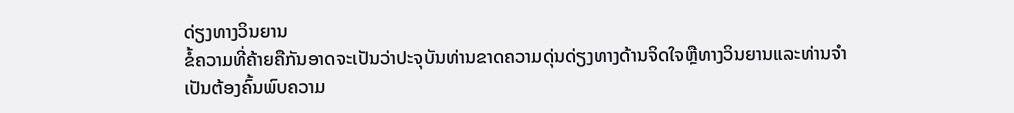ດ່ຽງທາງວິນຍານ
ຂໍ້ຄວາມທີ່ຄ້າຍຄືກັນອາດຈະເປັນວ່າປະຈຸບັນທ່ານຂາດຄວາມດຸ່ນດ່ຽງທາງດ້ານຈິດໃຈຫຼືທາງວິນຍານແລະທ່ານຈໍາເປັນຕ້ອງຄົ້ນພົບຄວາມ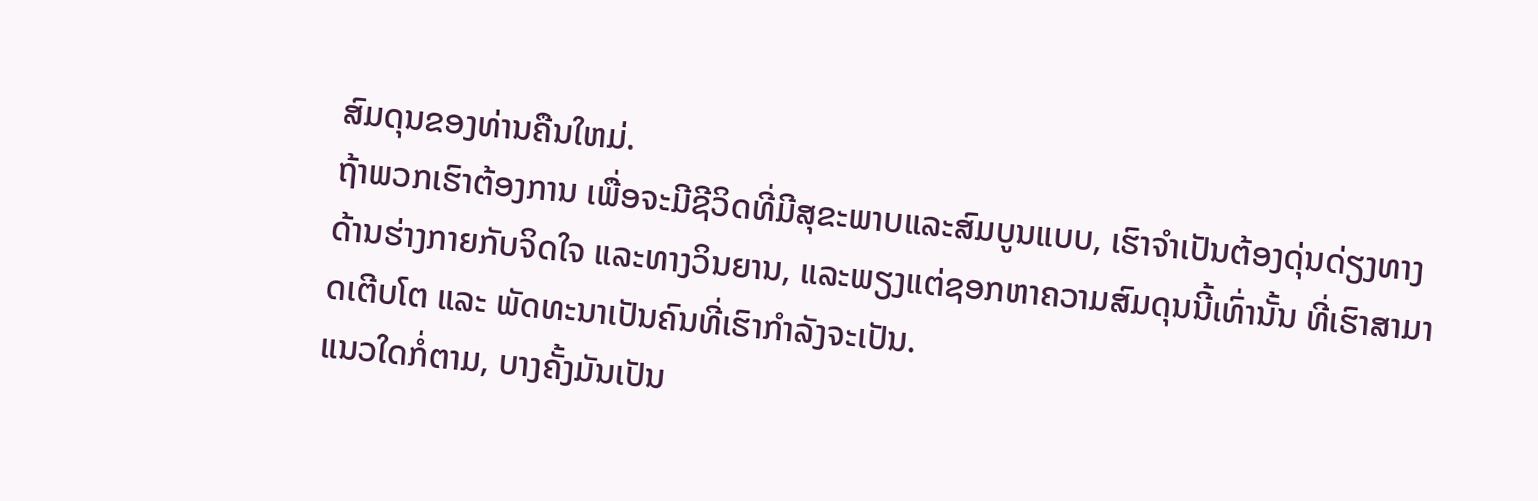ສົມດຸນຂອງທ່ານຄືນໃຫມ່.
ຖ້າພວກເຮົາຕ້ອງການ ເພື່ອຈະມີຊີວິດທີ່ມີສຸຂະພາບແລະສົມບູນແບບ, ເຮົາຈຳເປັນຕ້ອງດຸ່ນດ່ຽງທາງດ້ານຮ່າງກາຍກັບຈິດໃຈ ແລະທາງວິນຍານ, ແລະພຽງແຕ່ຊອກຫາຄວາມສົມດຸນນີ້ເທົ່ານັ້ນ ທີ່ເຮົາສາມາດເຕີບໂຕ ແລະ ພັດທະນາເປັນຄົນທີ່ເຮົາກຳລັງຈະເປັນ.
ແນວໃດກໍ່ຕາມ, ບາງຄັ້ງມັນເປັນ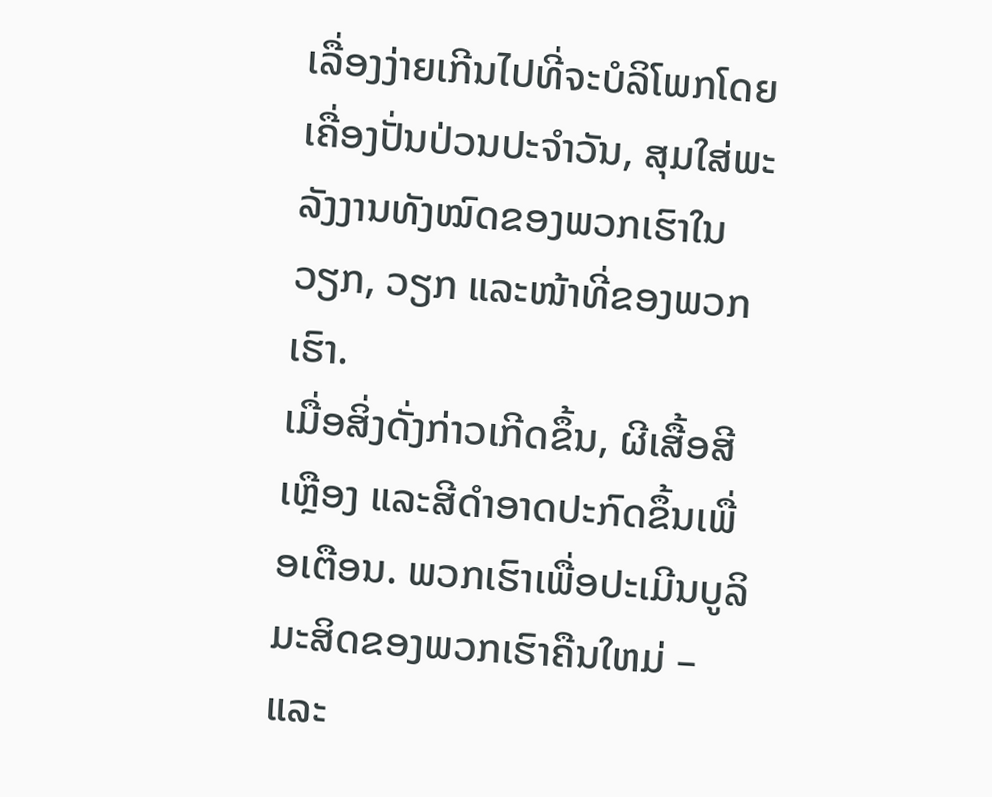ເລື່ອງງ່າຍເກີນໄປທີ່ຈະບໍລິໂພກໂດຍເຄື່ອງປັ່ນປ່ວນປະຈຳວັນ, ສຸມໃສ່ພະລັງງານທັງໝົດຂອງພວກເຮົາໃນວຽກ, ວຽກ ແລະໜ້າທີ່ຂອງພວກເຮົາ.
ເມື່ອສິ່ງດັ່ງກ່າວເກີດຂຶ້ນ, ຜີເສື້ອສີເຫຼືອງ ແລະສີດຳອາດປະກົດຂຶ້ນເພື່ອເຕືອນ. ພວກເຮົາເພື່ອປະເມີນບູລິມະສິດຂອງພວກເຮົາຄືນໃຫມ່ – ແລະ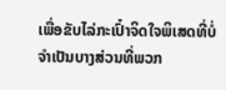ເພື່ອຂັບໄລ່ກະເປົ໋າຈິດໃຈພິເສດທີ່ບໍ່ຈໍາເປັນບາງສ່ວນທີ່ພວກ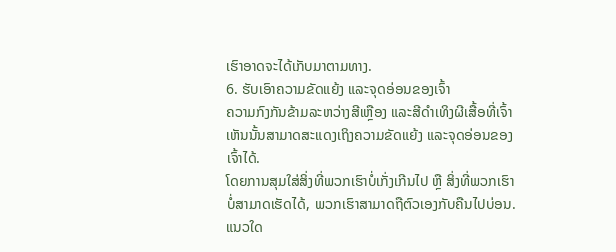ເຮົາອາດຈະໄດ້ເກັບມາຕາມທາງ.
6. ຮັບເອົາຄວາມຂັດແຍ້ງ ແລະຈຸດອ່ອນຂອງເຈົ້າ
ຄວາມກົງກັນຂ້າມລະຫວ່າງສີເຫຼືອງ ແລະສີດຳເທິງຜີເສື້ອທີ່ເຈົ້າເຫັນນັ້ນສາມາດສະແດງເຖິງຄວາມຂັດແຍ້ງ ແລະຈຸດອ່ອນຂອງເຈົ້າໄດ້.
ໂດຍການສຸມໃສ່ສິ່ງທີ່ພວກເຮົາບໍ່ເກັ່ງເກີນໄປ ຫຼື ສິ່ງທີ່ພວກເຮົາບໍ່ສາມາດເຮັດໄດ້, ພວກເຮົາສາມາດຖືຕົວເອງກັບຄືນໄປບ່ອນ. ແນວໃດ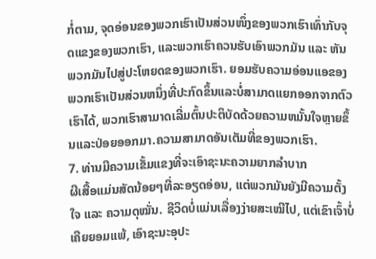ກໍ່ຕາມ, ຈຸດອ່ອນຂອງພວກເຮົາເປັນສ່ວນໜຶ່ງຂອງພວກເຮົາເທົ່າກັບຈຸດແຂງຂອງພວກເຮົາ, ແລະພວກເຮົາຄວນຮັບເອົາພວກມັນ ແລະ ຫັນພວກມັນໄປສູ່ປະໂຫຍດຂອງພວກເຮົາ. ຍອມຮັບຄວາມອ່ອນແອຂອງພວກເຮົາເປັນສ່ວນຫນຶ່ງທີ່ປະກົດຂຶ້ນແລະບໍ່ສາມາດແຍກອອກຈາກຕົວເຮົາໄດ້, ພວກເຮົາສາມາດເລີ່ມຕົ້ນປະຕິບັດດ້ວຍຄວາມຫມັ້ນໃຈຫຼາຍຂຶ້ນແລະປ່ອຍອອກມາ.ຄວາມສາມາດອັນເຕັມທີ່ຂອງພວກເຮົາ.
7. ທ່ານມີຄວາມເຂັ້ມແຂງທີ່ຈະເອົາຊະນະຄວາມຍາກລໍາບາກ
ຜີເສື້ອແມ່ນສັດນ້ອຍໆທີ່ລະອຽດອ່ອນ, ແຕ່ພວກມັນຍັງມີຄວາມຕັ້ງໃຈ ແລະ ຄວາມດຸໝັ່ນ. ຊີວິດບໍ່ແມ່ນເລື່ອງງ່າຍສະເໝີໄປ, ແຕ່ເຂົາເຈົ້າບໍ່ເຄີຍຍອມແພ້, ເອົາຊະນະອຸປະ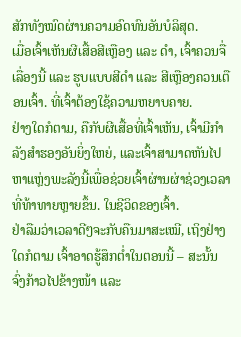ສັກທັງໝົດຜ່ານຄວາມອົດທົນອັນບໍລິສຸດ.
ເມື່ອເຈົ້າເຫັນຜີເສື້ອສີເຫຼືອງ ແລະ ດຳ, ເຈົ້າຄວນຈື່ເລື່ອງນີ້ ແລະ ຮູບແບບສີດຳ ແລະ ສີເຫຼືອງຄວນເຕືອນເຈົ້າ. ທີ່ເຈົ້າຕ້ອງໃຊ້ຄວາມຫຍາບຄາຍ.
ຢ່າງໃດກໍຕາມ, ຄືກັບຜີເສື້ອທີ່ເຈົ້າເຫັນ, ເຈົ້າມີກຳລັງສຳຮອງອັນຍິ່ງໃຫຍ່, ແລະເຈົ້າສາມາດຫັນໄປຫາແຫຼ່ງພະລັງນີ້ເພື່ອຊ່ວຍເຈົ້າຜ່ານຜ່າຊ່ວງເວລາທີ່ທ້າທາຍຫຼາຍຂຶ້ນ. ໃນຊີວິດຂອງເຈົ້າ.
ຢ່າລືມວ່າເວລາດີໆຈະກັບຄືນມາສະເໝີ, ເຖິງຢ່າງໃດກໍຕາມ ເຈົ້າອາດຮູ້ສຶກຕໍ່າໃນຕອນນີ້ – ສະນັ້ນ ຈົ່ງກ້າວໄປຂ້າງໜ້າ ແລະ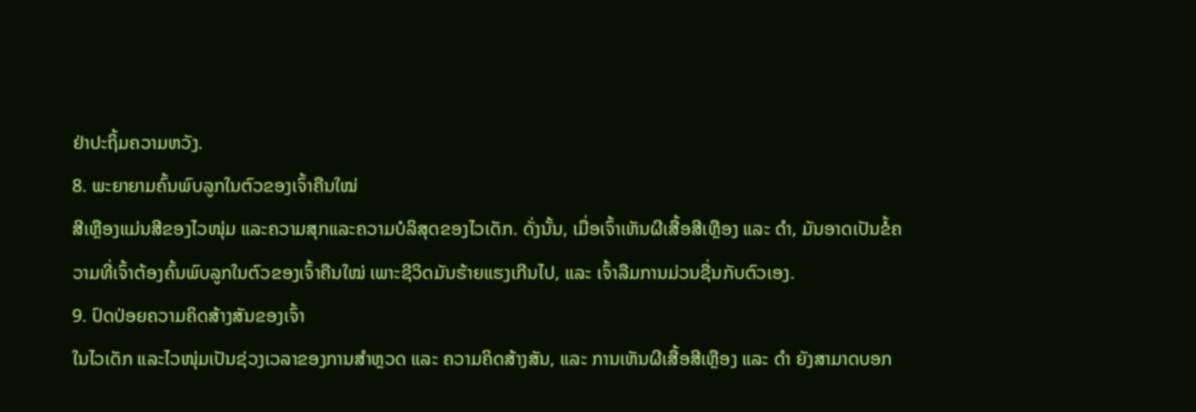ຢ່າປະຖິ້ມຄວາມຫວັງ.
8. ພະຍາຍາມຄົ້ນພົບລູກໃນຕົວຂອງເຈົ້າຄືນໃໝ່
ສີເຫຼືອງແມ່ນສີຂອງໄວໜຸ່ມ ແລະຄວາມສຸກແລະຄວາມບໍລິສຸດຂອງໄວເດັກ. ດັ່ງນັ້ນ, ເມື່ອເຈົ້າເຫັນຜີເສື້ອສີເຫຼືອງ ແລະ ດຳ, ມັນອາດເປັນຂໍ້ຄວາມທີ່ເຈົ້າຕ້ອງຄົ້ນພົບລູກໃນຕົວຂອງເຈົ້າຄືນໃໝ່ ເພາະຊີວິດມັນຮ້າຍແຮງເກີນໄປ, ແລະ ເຈົ້າລືມການມ່ວນຊື່ນກັບຕົວເອງ.
9. ປົດປ່ອຍຄວາມຄິດສ້າງສັນຂອງເຈົ້າ
ໃນໄວເດັກ ແລະໄວໜຸ່ມເປັນຊ່ວງເວລາຂອງການສຳຫຼວດ ແລະ ຄວາມຄິດສ້າງສັນ, ແລະ ການເຫັນຜີເສື້ອສີເຫຼືອງ ແລະ ດຳ ຍັງສາມາດບອກ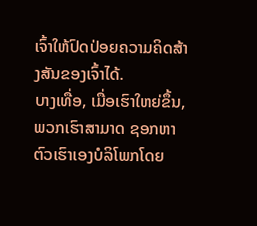ເຈົ້າໃຫ້ປົດປ່ອຍຄວາມຄິດສ້າງສັນຂອງເຈົ້າໄດ້.
ບາງເທື່ອ, ເມື່ອເຮົາໃຫຍ່ຂຶ້ນ, ພວກເຮົາສາມາດ ຊອກຫາຕົວເຮົາເອງບໍລິໂພກໂດຍ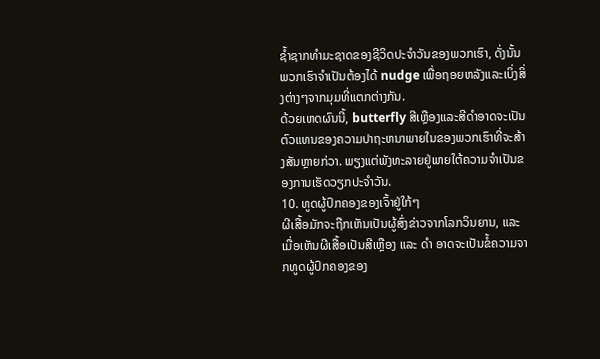ຊໍ້າຊາກທໍາມະຊາດຂອງຊີວິດປະຈໍາວັນຂອງພວກເຮົາ, ດັ່ງນັ້ນພວກເຮົາຈໍາເປັນຕ້ອງໄດ້ nudge ເພື່ອຖອຍຫລັງແລະເບິ່ງສິ່ງຕ່າງໆຈາກມຸມທີ່ແຕກຕ່າງກັນ.
ດ້ວຍເຫດຜົນນີ້, butterfly ສີເຫຼືອງແລະສີດໍາອາດຈະເປັນຕົວແທນຂອງຄວາມປາຖະຫນາພາຍໃນຂອງພວກເຮົາທີ່ຈະສ້າງສັນຫຼາຍກ່ວາ. ພຽງແຕ່ພັງທະລາຍຢູ່ພາຍໃຕ້ຄວາມຈໍາເປັນຂອງການເຮັດວຽກປະຈໍາວັນ.
10. ທູດຜູ້ປົກຄອງຂອງເຈົ້າຢູ່ໃກ້ໆ
ຜີເສື້ອມັກຈະຖືກເຫັນເປັນຜູ້ສົ່ງຂ່າວຈາກໂລກວິນຍານ, ແລະເມື່ອເຫັນຜີເສື້ອເປັນສີເຫຼືອງ ແລະ ດຳ ອາດຈະເປັນຂໍ້ຄວາມຈາກທູດຜູ້ປົກຄອງຂອງ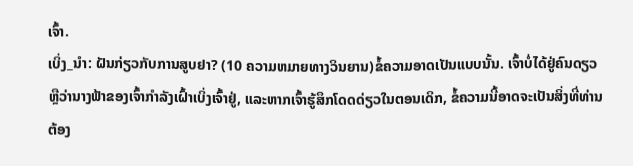ເຈົ້າ.
ເບິ່ງ_ນຳ: ຝັນກ່ຽວກັບການສູບຢາ? (10 ຄວາມຫມາຍທາງວິນຍານ)ຂໍ້ຄວາມອາດເປັນແບບນັ້ນ. ເຈົ້າບໍ່ໄດ້ຢູ່ຄົນດຽວ ຫຼືວ່ານາງຟ້າຂອງເຈົ້າກຳລັງເຝົ້າເບິ່ງເຈົ້າຢູ່, ແລະຫາກເຈົ້າຮູ້ສຶກໂດດດ່ຽວໃນຕອນເດິກ, ຂໍ້ຄວາມນີ້ອາດຈະເປັນສິ່ງທີ່ທ່ານຕ້ອງ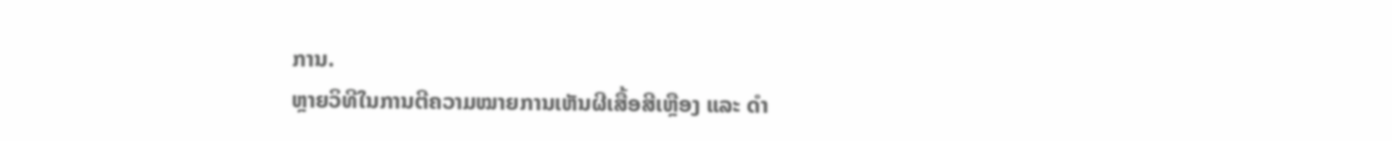ການ.
ຫຼາຍວິທີໃນການຕີຄວາມໝາຍການເຫັນຜີເສື້ອສີເຫຼືອງ ແລະ ດຳ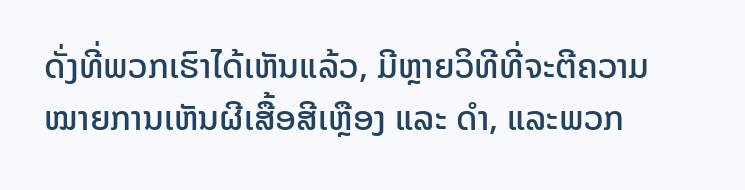ດັ່ງທີ່ພວກເຮົາໄດ້ເຫັນແລ້ວ, ມີຫຼາຍວິທີທີ່ຈະຕີຄວາມໝາຍການເຫັນຜີເສື້ອສີເຫຼືອງ ແລະ ດຳ, ແລະພວກ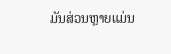ມັນສ່ວນຫຼາຍແມ່ນ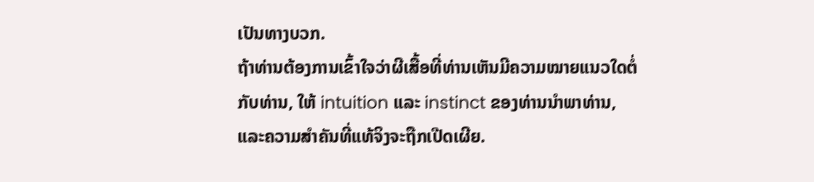ເປັນທາງບວກ.
ຖ້າທ່ານຕ້ອງການເຂົ້າໃຈວ່າຜີເສື້ອທີ່ທ່ານເຫັນມີຄວາມໝາຍແນວໃດຕໍ່ກັບທ່ານ, ໃຫ້ intuition ແລະ instinct ຂອງທ່ານນໍາພາທ່ານ, ແລະຄວາມສໍາຄັນທີ່ແທ້ຈິງຈະຖືກເປີດເຜີຍ.